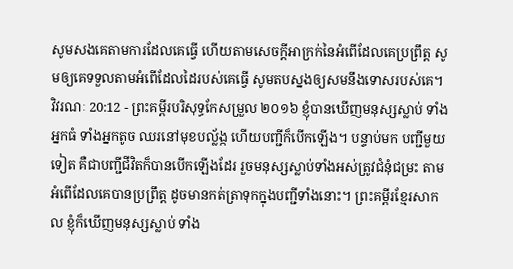សូមសងគេតាមការដែលគេធ្វើ ហើយតាមសេចក្ដីអាក្រក់នៃអំពើដែលគេប្រព្រឹត្ត សូមឲ្យគេទទួលតាមអំពើដែលដៃរបស់គេធ្វើ សូមតបស្នងឲ្យសមនឹងទោសរបស់គេ។
វិវរណៈ 20:12 - ព្រះគម្ពីរបរិសុទ្ធកែសម្រួល ២០១៦ ខ្ញុំបានឃើញមនុស្សស្លាប់ ទាំងអ្នកធំ ទាំងអ្នកតូច ឈរនៅមុខបល្ល័ង្ក ហើយបញ្ជីក៏បើកឡើង។ បន្ទាប់មក បញ្ជីមួយទៀត គឺជាបញ្ជីជីវិតក៏បានបើកឡើងដែរ រួចមនុស្សស្លាប់ទាំងអស់ត្រូវជំនុំជម្រះ តាមអំពើដែលគេបានប្រព្រឹត្ត ដូចមានកត់ត្រាទុកក្នុងបញ្ជីទាំងនោះ។ ព្រះគម្ពីរខ្មែរសាកល ខ្ញុំក៏ឃើញមនុស្សស្លាប់ ទាំង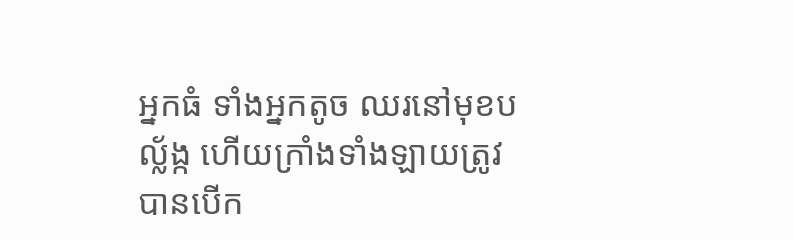អ្នកធំ ទាំងអ្នកតូច ឈរនៅមុខបល្ល័ង្ក ហើយក្រាំងទាំងឡាយត្រូវបានបើក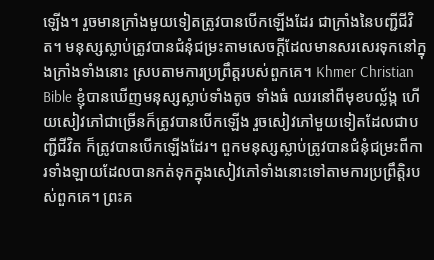ឡើង។ រួចមានក្រាំងមួយទៀតត្រូវបានបើកឡើងដែរ ជាក្រាំងនៃបញ្ជីជីវិត។ មនុស្សស្លាប់ត្រូវបានជំនុំជម្រះតាមសេចក្ដីដែលមានសរសេរទុកនៅក្នុងក្រាំងទាំងនោះ ស្របតាមការប្រព្រឹត្តរបស់ពួកគេ។ Khmer Christian Bible ខ្ញុំបានឃើញមនុស្សស្លាប់ទាំងតូច ទាំងធំ ឈរនៅពីមុខបល្ល័ង្ក ហើយសៀវភៅជាច្រើនក៏ត្រូវបានបើកឡើង រួចសៀវភៅមួយទៀតដែលជាបញ្ជីជីវិត ក៏ត្រូវបានបើកឡើងដែរ។ ពួកមនុស្សស្លាប់ត្រូវបានជំនុំជម្រះពីការទាំងឡាយដែលបានកត់ទុកក្នុងសៀវភៅទាំងនោះទៅតាមការប្រព្រឹត្ដិរបស់ពួកគេ។ ព្រះគ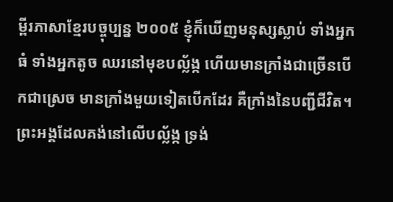ម្ពីរភាសាខ្មែរបច្ចុប្បន្ន ២០០៥ ខ្ញុំក៏ឃើញមនុស្សស្លាប់ ទាំងអ្នកធំ ទាំងអ្នកតូច ឈរនៅមុខបល្ល័ង្ក ហើយមានក្រាំងជាច្រើនបើកជាស្រេច មានក្រាំងមួយទៀតបើកដែរ គឺក្រាំងនៃបញ្ជីជីវិត។ ព្រះអង្គដែលគង់នៅលើបល្ល័ង្ក ទ្រង់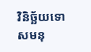វិនិច្ឆ័យទោសមនុ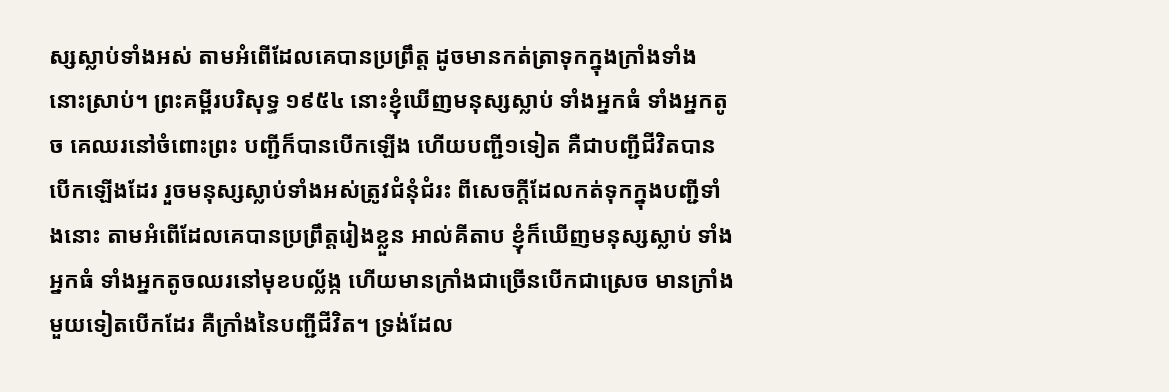ស្សស្លាប់ទាំងអស់ តាមអំពើដែលគេបានប្រព្រឹត្ត ដូចមានកត់ត្រាទុកក្នុងក្រាំងទាំងនោះស្រាប់។ ព្រះគម្ពីរបរិសុទ្ធ ១៩៥៤ នោះខ្ញុំឃើញមនុស្សស្លាប់ ទាំងអ្នកធំ ទាំងអ្នកតូច គេឈរនៅចំពោះព្រះ បញ្ជីក៏បានបើកឡើង ហើយបញ្ជី១ទៀត គឺជាបញ្ជីជីវិតបានបើកឡើងដែរ រួចមនុស្សស្លាប់ទាំងអស់ត្រូវជំនុំជំរះ ពីសេចក្ដីដែលកត់ទុកក្នុងបញ្ជីទាំងនោះ តាមអំពើដែលគេបានប្រព្រឹត្តរៀងខ្លួន អាល់គីតាប ខ្ញុំក៏ឃើញមនុស្សស្លាប់ ទាំងអ្នកធំ ទាំងអ្នកតូចឈរនៅមុខបល្ល័ង្ក ហើយមានក្រាំងជាច្រើនបើកជាស្រេច មានក្រាំងមួយទៀតបើកដែរ គឺក្រាំងនៃបញ្ជីជីវិត។ ទ្រង់ដែល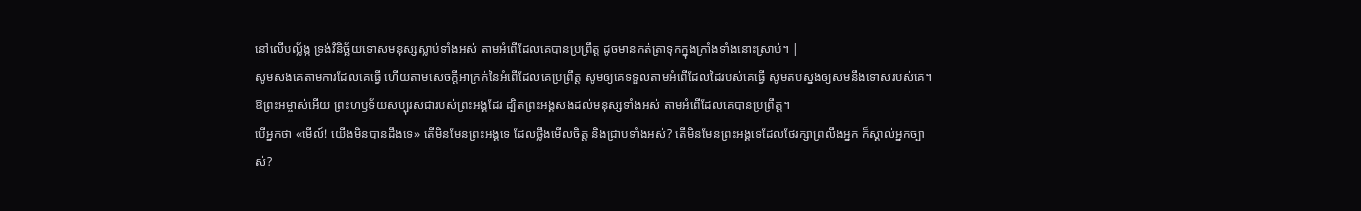នៅលើបល្ល័ង្ក ទ្រង់វិនិច្ឆ័យទោសមនុស្សស្លាប់ទាំងអស់ តាមអំពើដែលគេបានប្រព្រឹត្ដ ដូចមានកត់ត្រាទុកក្នុងក្រាំងទាំងនោះស្រាប់។ |
សូមសងគេតាមការដែលគេធ្វើ ហើយតាមសេចក្ដីអាក្រក់នៃអំពើដែលគេប្រព្រឹត្ត សូមឲ្យគេទទួលតាមអំពើដែលដៃរបស់គេធ្វើ សូមតបស្នងឲ្យសមនឹងទោសរបស់គេ។
ឱព្រះអម្ចាស់អើយ ព្រះហឫទ័យសប្បុរសជារបស់ព្រះអង្គដែរ ដ្បិតព្រះអង្គសងដល់មនុស្សទាំងអស់ តាមអំពើដែលគេបានប្រព្រឹត្ត។
បើអ្នកថា «មើល៍! យើងមិនបានដឹងទេ» តើមិនមែនព្រះអង្គទេ ដែលថ្លឹងមើលចិត្ត និងជ្រាបទាំងអស់? តើមិនមែនព្រះអង្គទេដែលថែរក្សាព្រលឹងអ្នក ក៏ស្គាល់អ្នកច្បាស់?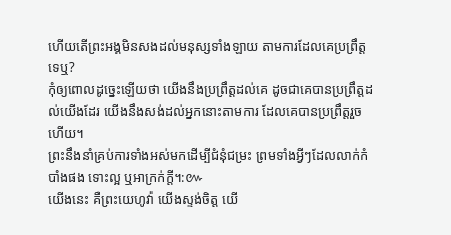ហើយតើព្រះអង្គមិនសងដល់មនុស្សទាំងឡាយ តាមការដែលគេប្រព្រឹត្តទេឬ?
កុំឲ្យពោលដូច្នេះឡើយថា យើងនឹងប្រព្រឹត្តដល់គេ ដូចជាគេបានប្រព្រឹត្តដល់យើងដែរ យើងនឹងសង់ដល់អ្នកនោះតាមការ ដែលគេបានប្រព្រឹត្តរួចហើយ។
ព្រះនឹងនាំគ្រប់ការទាំងអស់មកដើម្បីជំនុំជម្រះ ព្រមទាំងអ្វីៗដែលលាក់កំបាំងផង ទោះល្អ ឬអាក្រក់ក្តី។:៚
យើងនេះ គឺព្រះយេហូវ៉ា យើងស្ទង់ចិត្ត យើ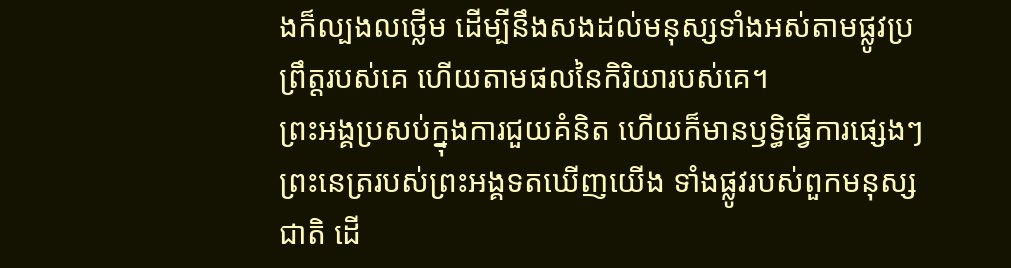ងក៏ល្បងលថ្លើម ដើម្បីនឹងសងដល់មនុស្សទាំងអស់តាមផ្លូវប្រព្រឹត្តរបស់គេ ហើយតាមផលនៃកិរិយារបស់គេ។
ព្រះអង្គប្រសប់ក្នុងការជួយគំនិត ហើយក៏មានឫទ្ធិធ្វើការផ្សេងៗ ព្រះនេត្ររបស់ព្រះអង្គទតឃើញយើង ទាំងផ្លូវរបស់ពួកមនុស្សជាតិ ដើ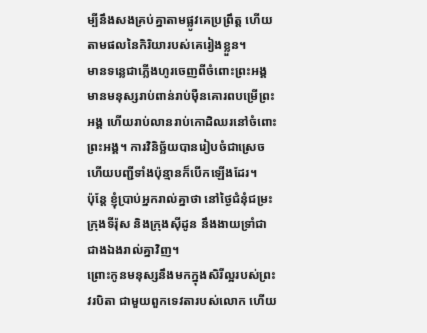ម្បីនឹងសងគ្រប់គ្នាតាមផ្លូវគេប្រព្រឹត្ត ហើយតាមផលនៃកិរិយារបស់គេរៀងខ្លួន។
មានទន្លេជាភ្លើងហូរចេញពីចំពោះព្រះអង្គ មានមនុស្សរាប់ពាន់រាប់ម៉ឺនគោរពបម្រើព្រះអង្គ ហើយរាប់លានរាប់កោដិឈរនៅចំពោះព្រះអង្គ។ ការវិនិច្ឆ័យបានរៀបចំជាស្រេច ហើយបញ្ជីទាំងប៉ុន្មានក៏បើកឡើងដែរ។
ប៉ុន្តែ ខ្ញុំប្រាប់អ្នករាល់គ្នាថា នៅថ្ងៃជំនុំជម្រះ ក្រុងទីរ៉ុស និងក្រុងស៊ីដូន នឹងងាយទ្រាំជាជាងឯងរាល់គ្នាវិញ។
ព្រោះកូនមនុស្សនឹងមកក្នុងសិរីល្អរបស់ព្រះវរបិតា ជាមួយពួកទេវតារបស់លោក ហើយ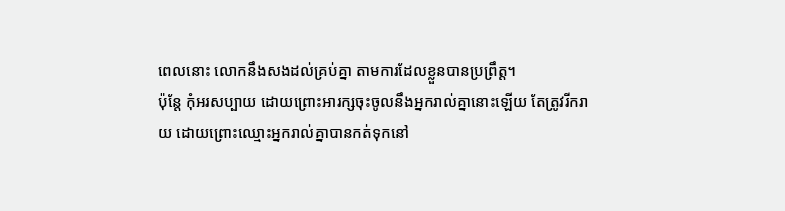ពេលនោះ លោកនឹងសងដល់គ្រប់គ្នា តាមការដែលខ្លួនបានប្រព្រឹត្ត។
ប៉ុន្តែ កុំអរសប្បាយ ដោយព្រោះអារក្សចុះចូលនឹងអ្នករាល់គ្នានោះឡើយ តែត្រូវរីករាយ ដោយព្រោះឈ្មោះអ្នករាល់គ្នាបានកត់ទុកនៅ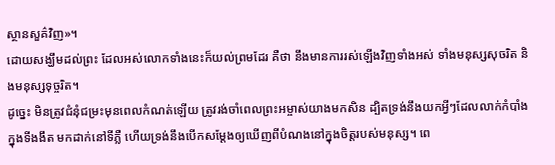ស្ថានសួគ៌វិញ»។
ដោយសង្ឃឹមដល់ព្រះ ដែលអស់លោកទាំងនេះក៏យល់ព្រមដែរ គឺថា នឹងមានការរស់ឡើងវិញទាំងអស់ ទាំងមនុស្សសុចរិត និងមនុស្សទុច្ចរិត។
ដូច្នេះ មិនត្រូវជំនុំជម្រះមុនពេលកំណត់ឡើយ ត្រូវរង់ចាំពេលព្រះអម្ចាស់យាងមកសិន ដ្បិតទ្រង់នឹងយកអ្វីៗដែលលាក់កំបាំងក្នុងទីងងឹត មកដាក់នៅទីភ្លឺ ហើយទ្រង់នឹងបើកសម្ដែងឲ្យឃើញពីបំណងនៅក្នុងចិត្តរបស់មនុស្ស។ ពេ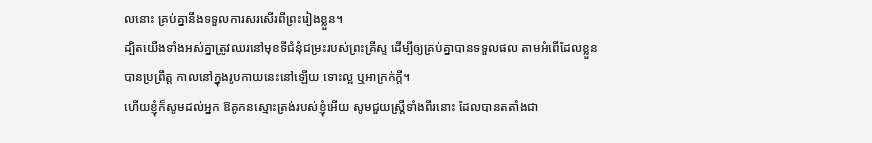លនោះ គ្រប់គ្នានឹងទទួលការសរសើរពីព្រះរៀងខ្លួន។
ដ្បិតយើងទាំងអស់គ្នាត្រូវឈរនៅមុខទីជំនុំជម្រះរបស់ព្រះគ្រីស្ទ ដើម្បីឲ្យគ្រប់គ្នាបានទទួលផល តាមអំពើដែលខ្លួនបានប្រព្រឹត្ត កាលនៅក្នុងរូបកាយនេះនៅឡើយ ទោះល្អ ឬអាក្រក់ក្តី។
ហើយខ្ញុំក៏សូមដល់អ្នក ឱគូកនស្មោះត្រង់របស់ខ្ញុំអើយ សូមជួយស្ត្រីទាំងពីរនោះ ដែលបានតតាំងជា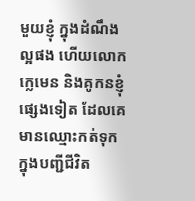មួយខ្ញុំ ក្នុងដំណឹងល្អផង ហើយលោកក្លេមេន និងគូកនខ្ញុំផ្សេងទៀត ដែលគេមានឈ្មោះកត់ទុកក្នុងបញ្ជីជីវិត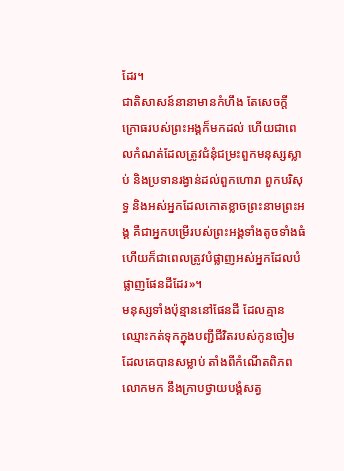ដែរ។
ជាតិសាសន៍នានាមានកំហឹង តែសេចក្តីក្រោធរបស់ព្រះអង្គក៏មកដល់ ហើយជាពេលកំណត់ដែលត្រូវជំនុំជម្រះពួកមនុស្សស្លាប់ និងប្រទានរង្វាន់ដល់ពួកហោរា ពួកបរិសុទ្ធ និងអស់អ្នកដែលកោតខ្លាចព្រះនាមព្រះអង្គ គឺជាអ្នកបម្រើរបស់ព្រះអង្គទាំងតូចទាំងធំ ហើយក៏ជាពេលត្រូវបំផ្លាញអស់អ្នកដែលបំផ្លាញផែនដីដែរ»។
មនុស្សទាំងប៉ុន្មាននៅផែនដី ដែលគ្មានឈ្មោះកត់ទុកក្នុងបញ្ជីជីវិតរបស់កូនចៀមដែលគេបានសម្លាប់ តាំងពីកំណើតពិភពលោកមក នឹងក្រាបថ្វាយបង្គំសត្វ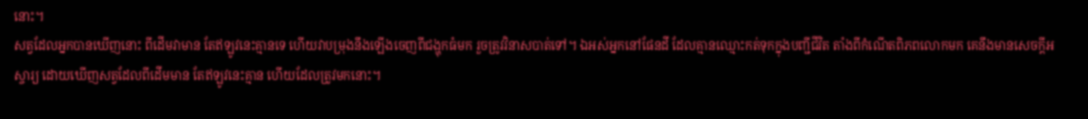នោះ។
សត្វដែលអ្នកបានឃើញនោះ ពីដើមវាមាន តែឥឡូវនេះគ្មានទេ ហើយវាបម្រុងនឹងឡើងចេញពីជង្ហុកធំមក រួចត្រូវវិនាសបាត់ទៅ។ ឯអស់អ្នកនៅផែនដី ដែលគ្មានឈ្មោះកត់ទុកក្នុងបញ្ជីជីវិត តាំងពីកំណើតពិភពលោកមក គេនឹងមានសេចក្ដីអស្ចារ្យ ដោយឃើញសត្វដែលពីដើមមាន តែឥឡូវនេះគ្មាន ហើយដែលត្រូវមកនោះ។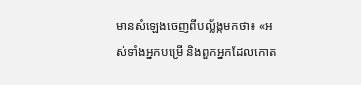មានសំឡេងចេញពីបល្ល័ង្កមកថា៖ «អស់ទាំងអ្នកបម្រើ និងពួកអ្នកដែលកោត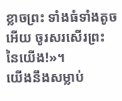ខ្លាចព្រះ ទាំងធំទាំងតូចអើយ ចូរសរសើរព្រះនៃយើង!»។
យើងនឹងសម្លាប់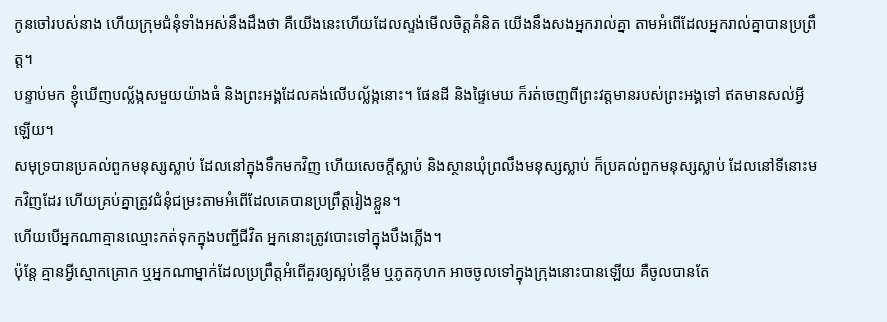កូនចៅរបស់នាង ហើយក្រុមជំនុំទាំងអស់នឹងដឹងថា គឺយើងនេះហើយដែលស្ទង់មើលចិត្តគំនិត យើងនឹងសងអ្នករាល់គ្នា តាមអំពើដែលអ្នករាល់គ្នាបានប្រព្រឹត្ត។
បន្ទាប់មក ខ្ញុំឃើញបល្ល័ង្កសមួយយ៉ាងធំ និងព្រះអង្គដែលគង់លើបល្ល័ង្កនោះ។ ផែនដី និងផ្ទៃមេឃ ក៏រត់ចេញពីព្រះវត្តមានរបស់ព្រះអង្គទៅ ឥតមានសល់អ្វីឡើយ។
សមុទ្របានប្រគល់ពួកមនុស្សស្លាប់ ដែលនៅក្នុងទឹកមកវិញ ហើយសេចក្ដីស្លាប់ និងស្ថានឃុំព្រលឹងមនុស្សស្លាប់ ក៏ប្រគល់ពួកមនុស្សស្លាប់ ដែលនៅទីនោះមកវិញដែរ ហើយគ្រប់គ្នាត្រូវជំនុំជម្រះតាមអំពើដែលគេបានប្រព្រឹត្តរៀងខ្លួន។
ហើយបើអ្នកណាគ្មានឈ្មោះកត់ទុកក្នុងបញ្ជីជីវិត អ្នកនោះត្រូវបោះទៅក្នុងបឹងភ្លើង។
ប៉ុន្តែ គ្មានអ្វីស្មោកគ្រោក ឬអ្នកណាម្នាក់ដែលប្រព្រឹត្តអំពើគួរឲ្យស្អប់ខ្ពើម ឬភូតកុហក អាចចូលទៅក្នុងក្រុងនោះបានឡើយ គឺចូលបានតែ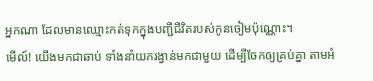អ្នកណា ដែលមានឈ្មោះកត់ទុកក្នុងបញ្ជីជីវិតរបស់កូនចៀមប៉ុណ្ណោះ។
មើល៍! យើងមកជាឆាប់ ទាំងនាំយករង្វាន់មកជាមួយ ដើម្បីចែកឲ្យគ្រប់គ្នា តាមអំ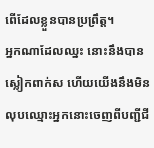ពើដែលខ្លួនបានប្រព្រឹត្ត។
អ្នកណាដែលឈ្នះ នោះនឹងបានស្លៀកពាក់ស ហើយយើងនឹងមិនលុបឈ្មោះអ្នកនោះចេញពីបញ្ជីជី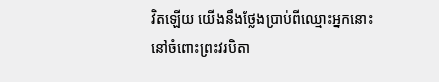វិតឡើយ យើងនឹងថ្លែងប្រាប់ពីឈ្មោះអ្នកនោះ នៅចំពោះព្រះវរបិតា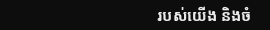របស់យើង និងចំ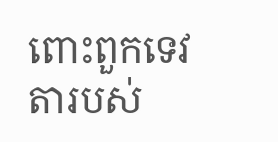ពោះពួកទេវតារបស់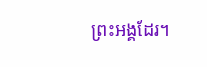ព្រះអង្គដែរ។